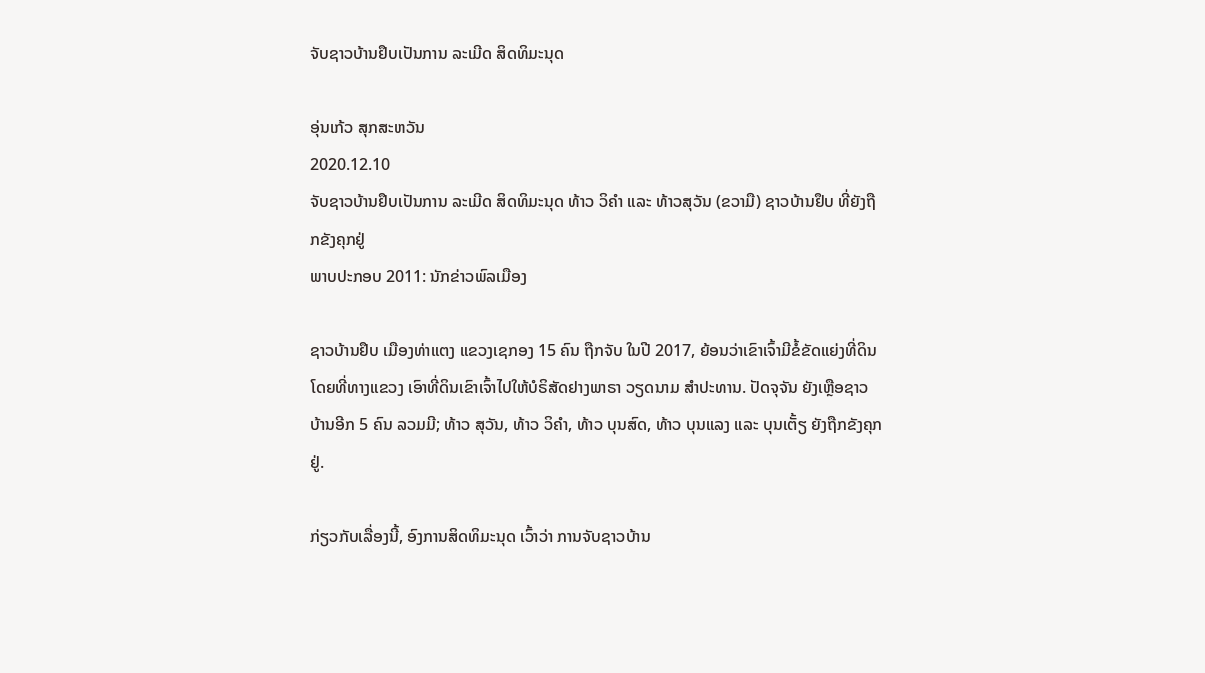ຈັບຊາວບ້ານຢຶບເປັນການ ລະເມີດ ສິດທິມະນຸດ

ອຸ່ນເກ້ວ ສຸກສະຫວັນ
2020.12.10
ຈັບຊາວບ້ານຢຶບເປັນການ ລະເມີດ ສິດທິມະນຸດ ທ້າວ ວິຄໍາ ແລະ ທ້າວສຸວັນ (ຂວາມື) ຊາວບ້ານຢຶບ ທີ່ຍັງຖືກຂັງຄຸກຢູ່
ພາບປະກອບ 2011: ນັກຂ່າວພົລເມືອງ

ຊາວບ້ານຢຶບ ເມືອງທ່າແຕງ ແຂວງເຊກອງ 15 ຄົນ ຖືກຈັບ ໃນປີ 2017, ຍ້ອນວ່າເຂົາເຈົ້າມີຂໍ້ຂັດແຍ່ງທີ່ດິນ ໂດຍທີ່ທາງແຂວງ ເອົາທີ່ດິນເຂົາເຈົ້າໄປໃຫ້ບໍຣິສັດຢາງພາຣາ ວຽດນາມ ສຳປະທານ. ປັດຈຸຈັນ ຍັງເຫຼືອຊາວບ້ານອີກ 5 ຄົນ ລວມມີ; ທ້າວ ສຸວັນ, ທ້າວ ວິຄຳ, ທ້າວ ບຸນສົດ, ທ້າວ ບຸນແລງ ແລະ ບຸນເຕັ້ຽ ຍັງຖືກຂັງຄຸກຢູ່.

ກ່ຽວກັບເລື່ອງນີ້, ອົງການສິດທິມະນຸດ ເວົ້າວ່າ ການຈັບຊາວບ້ານ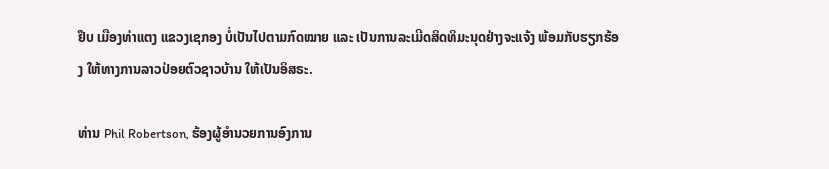ຢຶບ ເມືອງທ່າແຕງ ແຂວງເຊກອງ ບໍ່ເປັນໄປຕາມກົດໝາຍ ແລະ ເປັນການລະເມີດສິດທິມະນຸດຢ່າງຈະແຈ້ງ ພ້ອມກັບຮຽກຮ້ອງ ໃຫ້ທາງການລາວປ່ອຍຕົວຊາວບ້ານ ໃຫ້ເປັນອິສຣະ.

ທ່ານ Phil Robertson, ຮ້ອງຜູ້ອຳນວຍການອົງການ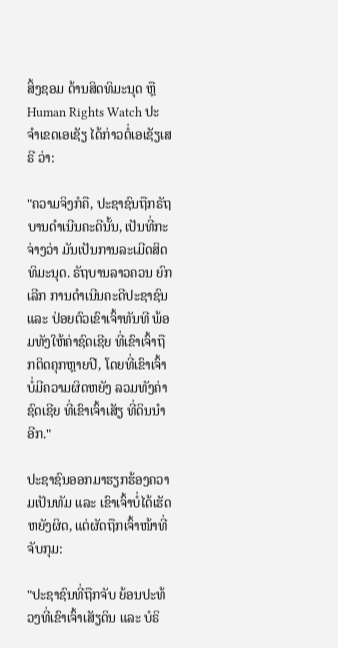ສິ້ງຊອມ ດ້ານສິດທິມະນຸດ ຫຼື Human Rights Watch ປະຈຳເຂດເອເຊັຽ ໄດ້ກ່າວຕໍ່ເອເຊັຽເສຣີ ວ່າ:

"ຄວາມຈິງກໍຄື, ປະຊາຊົນຖືກຣັຖບານດຳເນີນຄະດີນັ້ນ, ເປັນທີ່ກະຈ່າງວ່າ ມັນເປັນການລະເມີດສິດທິມະນຸດ. ຣັຖບານລາວຄວນ ຍົກເລີກ ການດຳເນີນຄະດີປະຊາຊົນ ແລະ ປ່ອຍຕົວເຂົາເຈົ້າທັນທີ ພ້ອມທັງໃຫ້ຄ່າຊົດເຊີຍ ທີ່ເຂົາເຈົ້າຖືກຕິດຄຸກຫຼາຍປີ, ໂດຍທີ່ເຂົາເຈົ້າບໍ່ມີຄວາມຜິດຫຍັງ ລວມທັງຄ່າຊົດເຊີຍ ທີ່ເຂົາເຈົ້າເສັຽ ທີ່ດິນນຳອີກ."

ປະຊາຊົນອອກມາຮຽກຮ້ອງຄວາມເປັນທັມ ແລະ ເຂົາເຈົ້າບໍ່ໄດ້ເຮັດຫຍັງຜິດ, ແຕ່ຜັດຖືກເຈົ້າໜ້າທີ່ຈັບກຸມ:

"ປະຊາຊົນທີ່ຖືກຈັບ ຍ້ອນປະທ້ວງທີ່ເຂົາເຈົ້າເສັຽດິນ ແລະ ບໍຣິ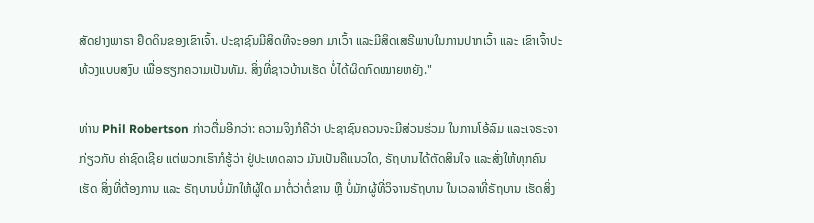ສັດຢາງພາຣາ ຢຶດດິນຂອງເຂົາເຈົ້າ. ປະຊາຊົນມີສິດທີຈະອອກ ມາເວົ້າ ແລະມີສິດເສຣີພາບໃນການປາກເວົ້າ ແລະ ເຂົາເຈົ້າປະທ້ວງແບບສງົບ ເພື່ອຮຽກຄວາມເປັນທັມ. ສິ່ງທີ່ຊາວບ້ານເຮັດ ບໍ່ໄດ້ຜິດກົດໝາຍຫຍັງ."

ທ່ານ Phil Robertson ກ່າວຕື່ມອີກວ່າ: ຄວາມຈິງກໍຄືວ່າ ປະຊາຊົນຄວນຈະມີສ່ວນຮ່ວມ ໃນການໂອ້ລົມ ແລະເຈຣະຈາກ່ຽວກັບ ຄ່າຊົດເຊີຍ ແຕ່ພວກເຮົາກໍຮູ້ວ່າ ຢູ່ປະເທດລາວ ມັນເປັນຄືແນວໃດ, ຣັຖບານໄດ້ຕັດສິນໃຈ ແລະສັ່ງໃຫ້ທຸກຄົນເຮັດ ສິ່ງທີ່ຕ້ອງການ ແລະ ຣັຖບານບໍ່ມັກໃຫ້ຜູ້ໃດ ມາຕໍ່ວ່າຕໍ່ຂານ ຫຼື ບໍ່ມັກຜູ້ທີ່ວິຈານຣັຖບານ ໃນເວລາທີ່ຣັຖບານ ເຮັດສິ່ງ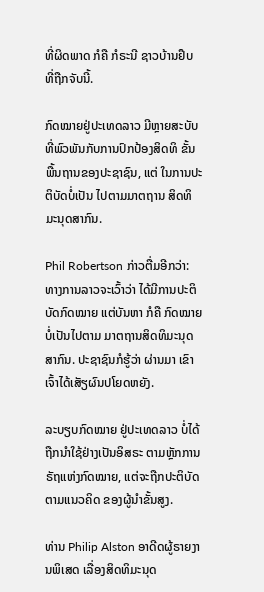ທີ່ຜິດພາດ ກໍຄື ກໍຣະນີ ຊາວບ້ານຢຶບ ທີ່ຖືກຈັບນີ້.

ກົດໝາຍຢູ່ປະເທດລາວ ມີຫຼາຍສະບັບ ທີ່ພົວພັນກັບການປົກປ້ອງສິດທິ ຂັ້ນພື້ນຖານຂອງປະຊາຊົນ, ແຕ່ ໃນການປະຕິບັດບໍ່ເປັນ ໄປຕາມມາຕຖານ ສິດທິມະນຸດສາກົນ.

Phil Robertson ກ່າວຕື່ມອີກວ່າ: ທາງການລາວຈະເວົ້າວ່າ ໄດ້ມີການປະຕິບັດກົດໝາຍ ແຕ່ບັນຫາ ກໍຄື ກົດໝາຍບໍ່ເປັນໄປຕາມ ມາຕຖານສິດທິມະນຸດສາກົນ. ປະຊາຊົນກໍຮູ້ວ່າ ຜ່ານມາ ເຂົາເຈົ້າໄດ້ເສັຽຜົນປໂຍດຫຍັງ.

ລະບຽບກົດໝາຍ ຢູ່ປະເທດລາວ ບໍ່ໄດ້ຖືກນຳໃຊ້ຢ່າງເປັນອິສຣະ ຕາມຫຼັກການຣັຖແຫ່ງກົດໝາຍ, ແຕ່ຈະຖືກປະຕິບັດຕາມແນວຄິດ ຂອງຜູ້ນຳຂັ້ນສູງ.

ທ່ານ Philip Alston ອາດີດຜູ້ຣາຍງານພິເສດ ເລື່ອງສິດທິມະນຸດ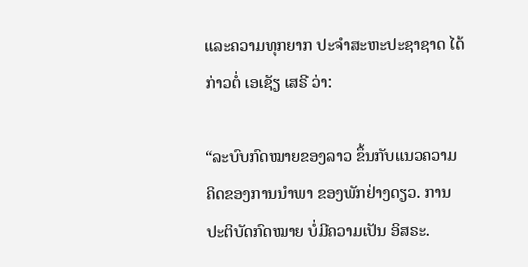ແລະຄວາມທຸກຍາກ ປະຈໍາສະຫະປະຊາຊາດ ໄດ້ກ່າວຕໍ່ ເອເຊັຽ ເສຣີ ວ່າ:

“ລະບົບກົດໝາຍຂອງລາວ ຂຶ້ນກັບແນວຄວາມຄິດຂອງການນຳພາ ຂອງພັກຢ່າງດຽວ. ການປະຕິບັດກົດໝາຍ ບໍ່ມີຄວາມເປັນ ອິສຣະ.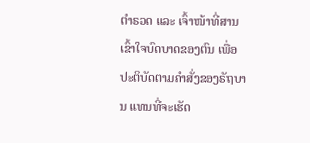ຕຳຣວດ ແລະ ເຈົ້າໜ້າທີ່ສານ ເຂົ້າໃຈບົດບາດຂອງຕົນ ເພື່ອປະຕິບັດຕາມຄຳສັ່ງຂອງຣັຖບານ ແທນທີ່ຈະເຮັດ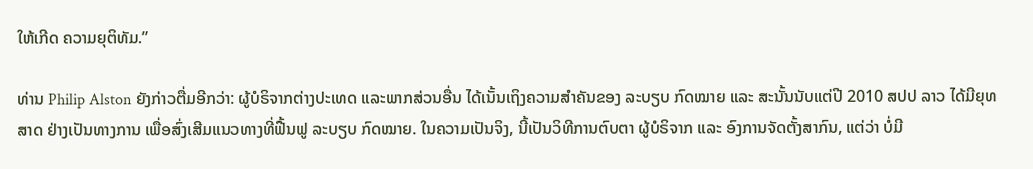ໃຫ້ເກີດ ຄວາມຍຸຕິທັມ.”

ທ່ານ Philip Alston ຍັງກ່າວຕື່ມອີກວ່າ: ຜູ້ບໍຣິຈາກຕ່າງປະເທດ ແລະພາກສ່ວນອື່ນ ໄດ້ເນັ້ນເຖິງຄວາມສຳຄັນຂອງ ລະບຽບ ກົດໝາຍ ແລະ ສະນັ້ນນັບແຕ່ປີ 2010 ສປປ ລາວ ໄດ້ມີຍຸທສາດ ຢ່າງເປັນທາງການ ເພື່ອສົ່ງເສີມແນວທາງທີ່ຟື້ນຟູ ລະບຽບ ກົດໝາຍ. ໃນຄວາມເປັນຈິງ, ນີ້ເປັນວິທີການຕົບຕາ ຜູ້ບໍຣິຈາກ ແລະ ອົງການຈັດຕັ້ງສາກົນ, ແຕ່ວ່າ ບໍ່ມີ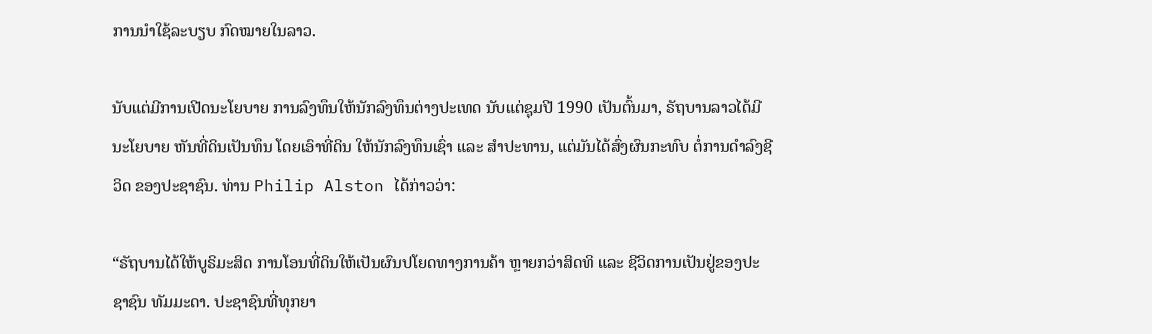ການນຳໃຊ້ລະບຽບ ກົດໝາຍໃນລາວ.

ນັບແຕ່ມີການເປີດນະໂຍບາຍ ການລົງທຶນໃຫ້ນັກລົງທຶນຕ່າງປະເທດ ນັບແຕ່ຊຸມປີ 1990 ເປັນຕົ້ນມາ, ຣັຖບານລາວໄດ້ມີ ນະໂຍບາຍ ຫັນທີ່ດິນເປັນທຶນ ໂດຍເອົາທີ່ດິນ ໃຫ້ນັກລົງທຶນເຊົ່າ ແລະ ສຳປະທານ, ແຕ່ມັນໄດ້ສົ່ງຜົນກະທົບ ຕໍ່ການດຳລົງຊີວິດ ຂອງປະຊາຊົນ. ທ່ານ Philip Alston ໄດ້ກ່າວວ່າ:

“ຣັຖບານໄດ້ໃຫ້ບູຣິມະສິດ ການໂອນທີ່ດິນໃຫ້ເປັນຜົນປໂຍດທາງການຄ້າ ຫຼາຍກວ່າສິດທິ ແລະ ຊີວິດການເປັນຢູ່ຂອງປະຊາຊົນ ທັມມະດາ. ປະຊາຊົນທີ່ທຸກຍາ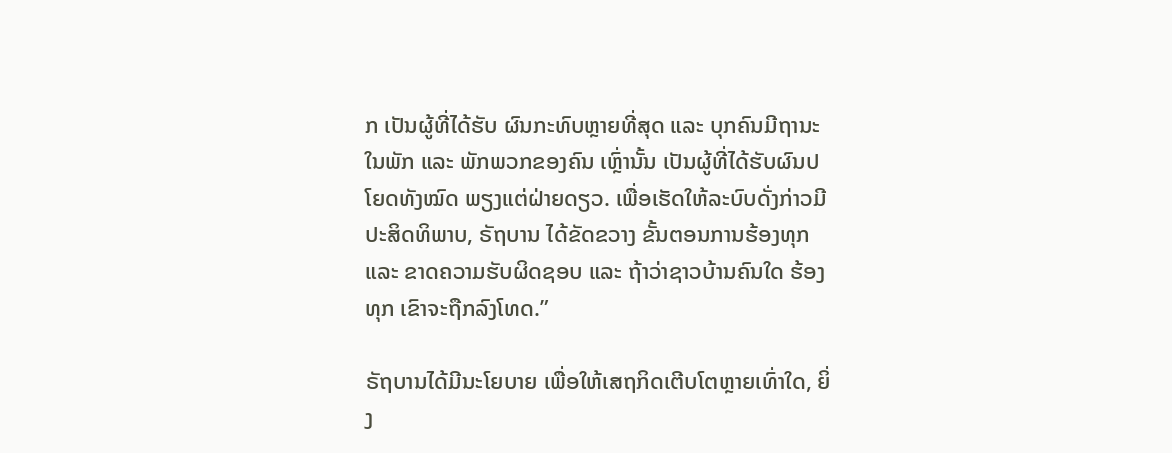ກ ເປັນຜູ້ທີ່ໄດ້ຮັບ ຜົນກະທົບຫຼາຍທີ່ສຸດ ແລະ ບຸກຄົນມີຖານະ ໃນພັກ ແລະ ພັກພວກຂອງຄົນ ເຫຼົ່ານັ້ນ ເປັນຜູ້ທີ່ໄດ້ຮັບຜົນປໂຍດທັງໝົດ ພຽງແຕ່ຝ່າຍດຽວ. ເພື່ອເຮັດໃຫ້ລະບົບດັ່ງກ່າວມີ ປະສິດທິພາບ, ຣັຖບານ ໄດ້ຂັດຂວາງ ຂັ້ນຕອນການຮ້ອງທຸກ ແລະ ຂາດຄວາມຮັບຜິດຊອບ ແລະ ຖ້າວ່າຊາວບ້ານຄົນໃດ ຮ້ອງທຸກ ເຂົາຈະຖືກລົງໂທດ.”

ຣັຖບານໄດ້ມີນະໂຍບາຍ ເພື່ອໃຫ້ເສຖກິດເຕີບໂຕຫຼາຍເທົ່າໃດ, ຍິ່ງ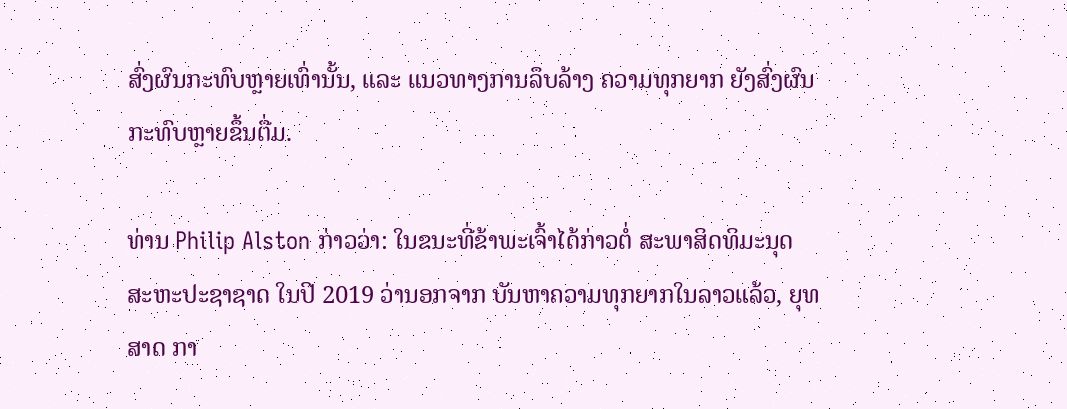ສົ່ງຜົນກະທົບຫຼາຍເທົ່ານັ້ນ, ແລະ ແນວທາງການລຶບລ້າງ ຄວາມທຸກຍາກ ຍັງສົ່ງຜົນກະທົບຫຼາຍຂຶ້ນຕື່ມ.

ທ່ານ Philip Alston ກ່າວວ່າ: ໃນຂນະທີ່ຂ້າພະເຈົ້າໄດ້ກ່າວຕໍ່ ສະພາສິດທິມະນຸດ ສະຫະປະຊາຊາດ ໃນປີ 2019 ວ່ານອກຈາກ ບັນຫາຄວາມທຸກຍາກໃນລາວແລ້ວ, ຍຸທສາດ ກາ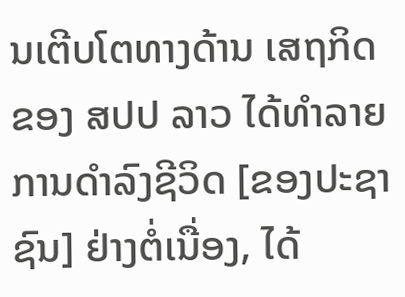ນເຕີບໂຕທາງດ້ານ ເສຖກິດຂອງ ສປປ ລາວ ໄດ້ທຳລາຍການດຳລົງຊີວິດ [ຂອງປະຊາຊົນ] ຢ່າງຕໍ່ເນື່ອງ, ໄດ້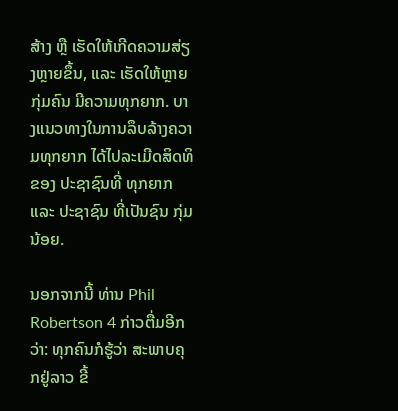ສ້າງ ຫຼື ເຮັດໃຫ້ເກີດຄວາມສ່ຽງຫຼາຍຂຶ້ນ, ແລະ ເຮັດໃຫ້ຫຼາຍກຸ່ມຄົນ ມີຄວາມທຸກຍາກ. ບາງແນວທາງໃນການລຶບລ້າງຄວາມທຸກຍາກ ໄດ້ໄປລະເມີດສິດທິ ຂອງ ປະຊາຊົນທີ່ ທຸກຍາກ ແລະ ປະຊາຊົນ ທີ່ເປັນຊົນ ກຸ່ມນ້ອຍ.

ນອກຈາກນີ້ ທ່ານ Phil Robertson 4 ກ່າວຕື່ມອີກວ່າ: ທຸກຄົນກໍຮູ້ວ່າ ສະພາບຄຸກຢູ່ລາວ ຂີ້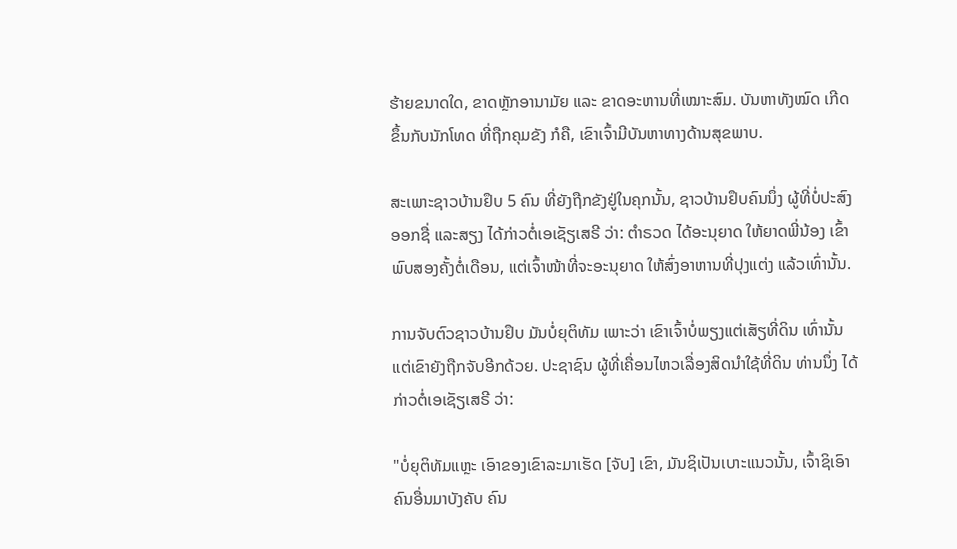ຮ້າຍຂນາດໃດ, ຂາດຫຼັກອານາມັຍ ແລະ ຂາດອະຫານທີ່ເໝາະສົມ. ບັນຫາທັງໝົດ ເກີດຂຶ້ນກັບນັກໂທດ ທີ່ຖືກຄຸມຂັງ ກໍຄື, ເຂົາເຈົ້າມີບັນຫາທາງດ້ານສຸຂພາບ.

ສະເພາະຊາວບ້ານຢຶບ 5 ຄົນ ທີ່ຍັງຖືກຂັງຢູ່ໃນຄຸກນັ້ນ, ຊາວບ້ານຢຶບຄົນນຶ່ງ ຜູ້ທີ່ບໍ່ປະສົງອອກຊື່ ແລະສຽງ ໄດ້ກ່າວຕໍ່ເອເຊັຽເສຣີ ວ່າ: ຕຳຣວດ ໄດ້ອະນຸຍາດ ໃຫ້ຍາດພີ່ນ້ອງ ເຂົ້າພົບສອງຄັ້ງຕໍ່ເດືອນ, ແຕ່ເຈົ້າໜ້າທີ່ຈະອະນຸຍາດ ໃຫ້ສົ່ງອາຫານທີ່ປຸງແຕ່ງ ແລ້ວເທົ່ານັ້ນ.

ການຈັບຕົວຊາວບ້ານຢຶບ ມັນບໍ່ຍຸຕິທັມ ເພາະວ່າ ເຂົາເຈົ້າບໍ່ພຽງແຕ່ເສັຽທີ່ດິນ ເທົ່ານັ້ນ ແຕ່ເຂົາຍັງຖືກຈັບອີກດ້ວຍ. ປະຊາຊົນ ຜູ້ທີ່ເຄື່ອນໄຫວເລື່ອງສິດນຳໃຊ້ທີ່ດິນ ທ່ານນຶ່ງ ໄດ້ກ່າວຕໍ່ເອເຊັຽເສຣີ ວ່າ:

"ບໍ່ຍຸຕິທັມແຫຼະ ເອົາຂອງເຂົາລະມາເຮັດ [ຈັບ] ເຂົາ, ມັນຊິເປັນເບາະແນວນັ້ນ, ເຈົ້າຊິເອົາຄົນອື່ນມາບັງຄັບ ຄົນ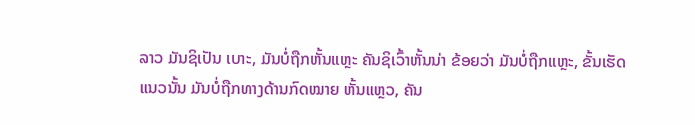ລາວ ມັນຊິເປັນ ເບາະ, ມັນບໍ່ຖືກຫັ້ນແຫຼະ ຄັນຊິເວົ້າຫັ້ນນ່າ ຂ້ອຍວ່າ ມັນບໍ່ຖືກແຫຼະ, ຂັ້ນເຮັດແນວນັ້ນ ມັນບໍ່ຖືກທາງດ້ານກົດໝາຍ ຫັ້ນແຫຼວ, ຄັນ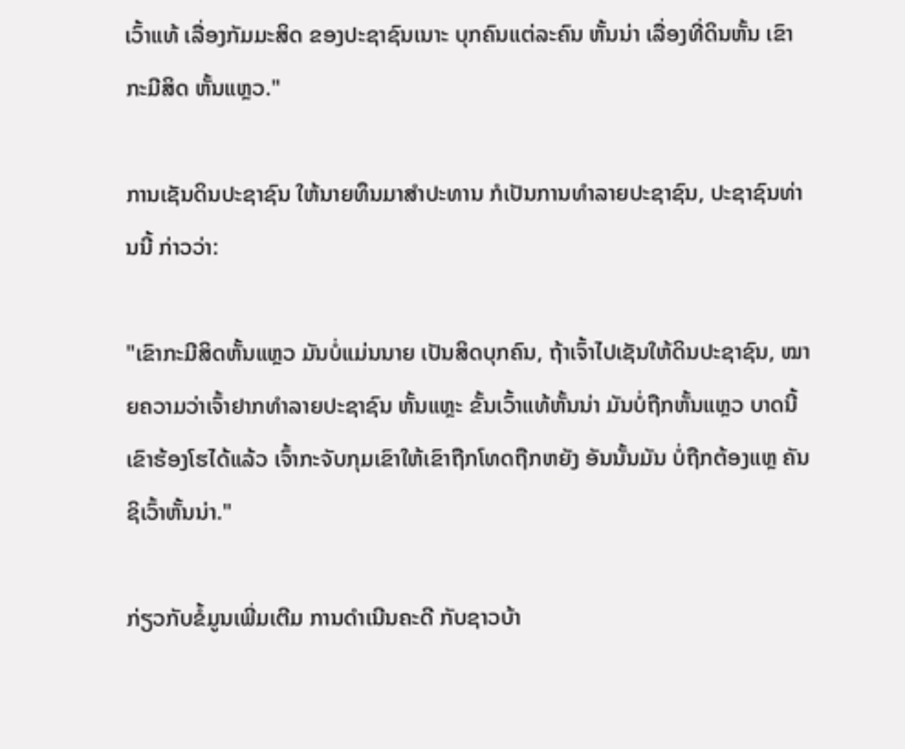ເວົ້າແທ້ ເລື່ອງກັມມະສິດ ຂອງປະຊາຊົນເນາະ ບຸກຄົນແຕ່ລະຄົນ ຫັ້ນນ່າ ເລື່ອງທີ່ດິນຫັ້ນ ເຂົາກະມີສິດ ຫັ້ນແຫຼວ."

ການເຊັນດິນປະຊາຊົນ ໃຫ້ນາຍທຶນມາສຳປະທານ ກໍເປັນການທຳລາຍປະຊາຊົນ, ປະຊາຊົນທ່ານນີ້ ກ່າວວ່າ:

"ເຂົາກະມີສິດຫັ້ນແຫຼວ ມັນບໍ່ແມ່ນນາຍ ເປັນສິດບຸກຄົນ, ຖ້າເຈົ້າໄປເຊັນໃຫ້ດິນປະຊາຊົນ, ໝາຍຄວາມວ່າເຈົ້າຢາກທຳລາຍປະຊາຊົນ ຫັ້ນແຫຼະ ຂັ້ນເວົ້າແທ້ຫັ້ນນ່າ ມັນບໍ່ຖືກຫັ້ນແຫຼວ ບາດນີ້ເຂົາຮ້ອງໂຮໄດ້ແລ້ວ ເຈົ້າກະຈັບກຸມເຂົາໃຫ້ເຂົາຖືກໂທດຖືກຫຍັງ ອັນນັ້ນມັນ ບໍ່ຖືກຕ້ອງແຫຼ ຄັນຊິເວົ້າຫັ້ນນ່າ."

ກ່ຽວກັບຂໍ້ມູນເພີ່ມເຕີມ ການດຳເນີນຄະດີ ກັບຊາວບ້າ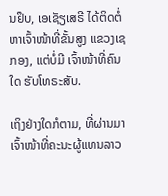ນຢຶບ, ເອເຊັຽເສຣີ ໄດ້ຕິດຕໍ່ຫາເຈົ້າໜ້າທີ່ຂັ້ນສູງ ແຂວງເຊກອງ, ແຕ່ບໍ່ມີ ເຈົ້າໜ້າທີ່ຄົນໃດ ຮັບໂທຣະສັບ.

ເຖິງຢ່າງໃດກໍຕາມ, ທີ່ຜ່ານມາ ເຈົ້າໜ້າທີ່ຄະນະຜູ້ແທນລາວ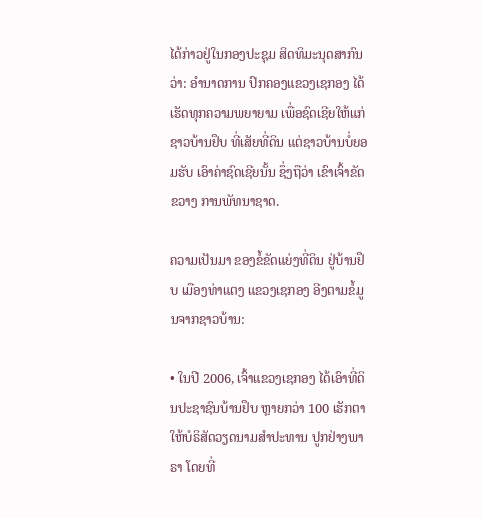ໄດ້ກ່າວຢູ່ໃນກອງປະຊຸມ ສິດທິມະນຸດສາກົນ ວ່າ: ອຳນາດການ ປົກຄອງແຂວງເຊກອງ ໄດ້ເຮັດທຸກຄວາມພຍາຍາມ ເພື່ອຊົດເຊີຍໃຫ້ແກ່ຊາວບ້ານຢຶບ ທີ່ເສັຍທີ່ດິນ ແຕ່ຊາວບ້ານບໍ່ຍອມຮັບ ເອົາຄ່າຊົດເຊີຍນັ້ນ ຊຶ່ງຖືວ່າ ເຂົາເຈົ້າຂັດຂວາງ ການພັທນາຊາດ.

ຄວາມເປັນມາ ຂອງຂໍ້ຂັດແຍ່ງທີ່ດິນ ຢູ່ບ້ານຢຶບ ເມືອງທ່າແຕງ ແຂວງເຊກອງ ອີງຕາມຂໍ້ມູນຈາກຊາວບ້ານ:

• ໃນປີ 2006, ເຈົ້າແຂວງເຊກອງ ໄດ້ເອົາທີ່ດິນປະຊາຊົນບ້ານຢຶບ ຫຼາຍກວ່າ 100 ເຮັກຕາ ໃຫ້ບໍຣິສັດວຽດນາມສຳປະທານ ປູກຢ່າງພາຣາ ໂດຍທີ່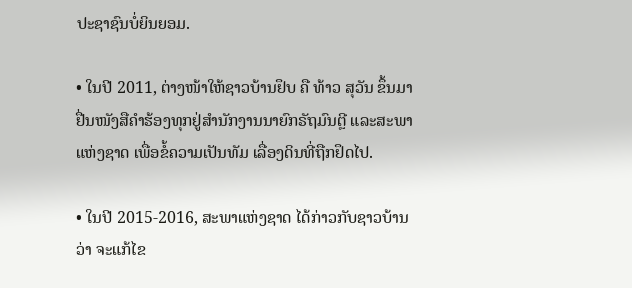ປະຊາຊົນບໍ່ຍິນຍອມ.

• ໃນປີ 2011, ຕ່າງໜ້າໃຫ້ຊາວບ້ານຢຶບ ຄື ທ້າວ ສຸວັນ ຂຶ້ນມາຢື່ນໜັງສືຄຳຮ້ອງທຸກຢູ່ສຳນັກງານນາຍົກຣັຖມົນຕຼີ ແລະສະພາ ແຫ່ງຊາດ ເພື່ອຂໍ້ຄວາມເປັນທັມ ເລື່ອງດິນທີ່ຖືກຢຶດໄປ.

• ໃນປີ 2015-2016, ສະພາແຫ່ງຊາດ ໄດ້ກ່າວກັບຊາວບ້ານວ່າ ຈະແກ້ໄຂ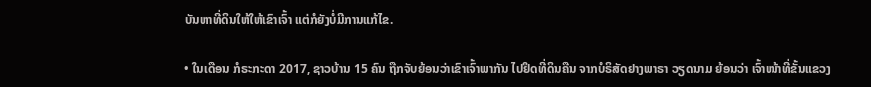ບັນຫາທີ່ດິນໃຫ້ໃຫ້ເຂົາເຈົ້າ ແຕ່ກໍຍັງບໍ່ມີການແກ້ໄຂ.

• ໃນເດືອນ ກໍຣະກະດາ 2017, ຊາວບ້ານ 15 ຄົນ ຖືກຈັບຍ້ອນວ່າເຂົາເຈົ້າພາກັນ ໄປຢຶດທີ່ດິນຄືນ ຈາກບໍຣິສັດຢາງພາຣາ ວຽດນາມ ຍ້ອນວ່າ ເຈົ້າໜ້າທີ່ຂັ້ນແຂວງ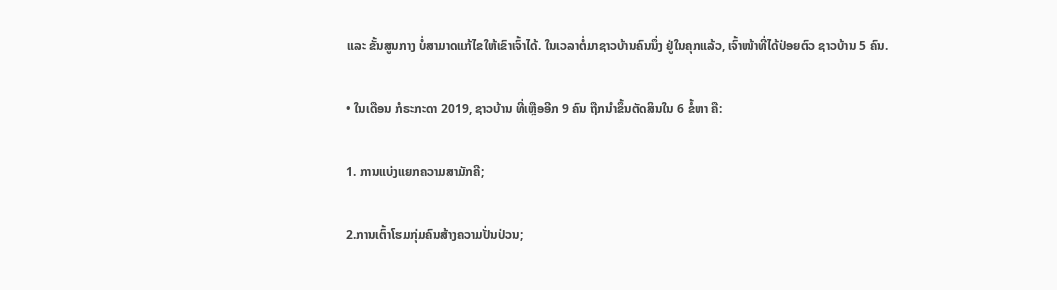ແລະ ຂັ້ນສູນກາງ ບໍ່ສາມາດແກ້ໄຂໃຫ້ເຂົາເຈົ້າໄດ້. ໃນເວລາຕໍ່ມາຊາວບ້ານຄົນນຶ່ງ ຢູ່ໃນຄຸກແລ້ວ, ເຈົ້າໜ້າທີ່ໄດ້ປ່ອຍຕົວ ຊາວບ້ານ 5 ຄົນ.

• ໃນເດືອນ ກໍຣະກະດາ 2019, ຊາວບ້ານ ທີ່ເຫຼືອອີກ 9 ຄົນ ຖືກນຳຂຶ້ນຕັດສິນໃນ 6 ຂໍ້ຫາ ຄື:

1. ການແບ່ງແຍກຄວາມສາມັກຄີ;

2.ການເຕົ້າໂຮມກຸ່ມຄົນສ້າງຄວາມປັ່ນປ່ວນ;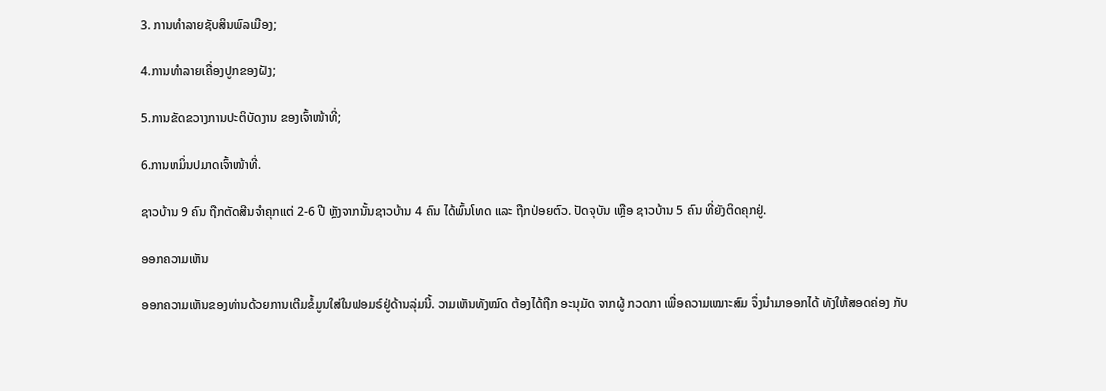3. ການທຳລາຍຊັບສິນພົລເມືອງ;

4.ການທຳລາຍເຄື່ອງປູກຂອງຝັງ;

5.ການຂັດຂວາງການປະຕິບັດງານ ຂອງເຈົ້າໜ້າທີ່;

6.ການຫມິ່ນປມາດເຈົ້າໜ້າທີ່.

ຊາວບ້ານ 9 ຄົນ ຖືກຕັດສີນຈຳຄຸກແຕ່ 2-6 ປີ ຫຼັງຈາກນັ້ນຊາວບ້ານ 4 ຄົນ ໄດ້ພົ້ນໂທດ ແລະ ຖືກປ່ອຍຕົວ. ປັດຈຸບັນ ເຫຼືອ ຊາວບ້ານ 5 ຄົນ ທີ່ຍັງຕິດຄຸກຢູ່.

ອອກຄວາມເຫັນ

ອອກຄວາມເຫັນຂອງທ່ານດ້ວຍການເຕີມຂໍ້ມູນໃສ່ໃນຟອມຣ໌ຢູ່ດ້ານລຸ່ມນີ້. ວາມເຫັນທັງໝົດ ຕ້ອງໄດ້ຖືກ ອະນຸມັດ ຈາກຜູ້ ກວດກາ ເພື່ອຄວາມເໝາະສົມ ຈຶ່ງນໍາມາອອກໄດ້ ທັງໃຫ້ສອດຄ່ອງ ກັບ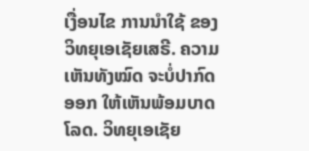ເງື່ອນໄຂ ການນຳໃຊ້ ຂອງ ວິທຍຸເອເຊັຍເສຣີ. ຄວາມເຫັນທັງໝົດ ຈະບໍ່ປາກົດອອກ ໃຫ້ເຫັນພ້ອມບາດໂລດ. ວິທຍຸເອເຊັຍ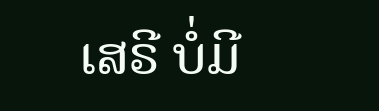ເສຣີ ບໍ່ມີ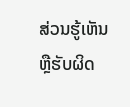ສ່ວນຮູ້ເຫັນ ຫຼືຮັບຜິດ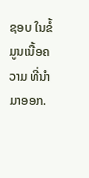ຊອບ ໃນຂໍ້ມູນເນື້ອຄວາມ ທີ່ນໍາມາອອກ.